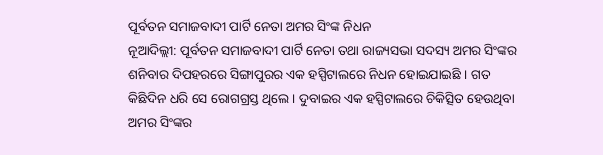ପୂର୍ବତନ ସମାଜବାଦୀ ପାର୍ଟି ନେତା ଅମର ସିଂଙ୍କ ନିଧନ
ନୂଆଦିଲ୍ଲୀ: ପୂର୍ବତନ ସମାଜବାଦୀ ପାର୍ଟି ନେତା ତଥା ରାଜ୍ୟସଭା ସଦସ୍ୟ ଅମର ସିଂଙ୍କର ଶନିବାର ଦିପହରରେ ସିଙ୍ଗାପୁରର ଏକ ହସ୍ପିଟାଲରେ ନିଧନ ହୋଇଯାଇଛି । ଗତ କିଛିଦିନ ଧରି ସେ ରୋଗଗ୍ରସ୍ତ ଥିଲେ । ଦୁବାଇର ଏକ ହସ୍ପିଟାଲରେ ଚିକିତ୍ସିତ ହେଉଥିବା ଅମର ସିଂଙ୍କର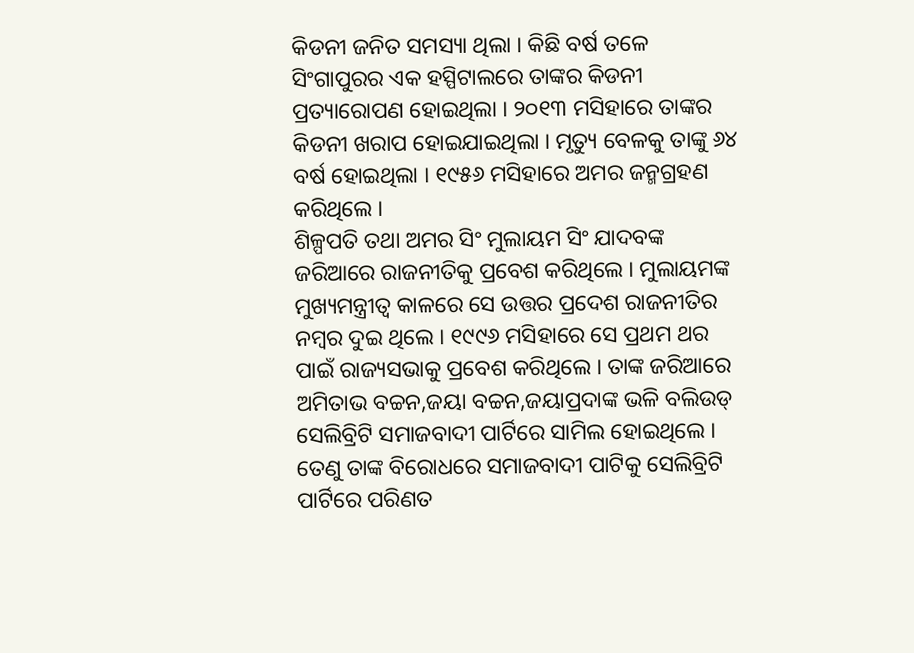କିଡନୀ ଜନିତ ସମସ୍ୟା ଥିଲା । କିଛି ବର୍ଷ ତଳେ ସିଂଗାପୁରର ଏକ ହସ୍ପିଟାଲରେ ତାଙ୍କର କିଡନୀ ପ୍ରତ୍ୟାରୋପଣ ହୋଇଥିଲା । ୨୦୧୩ ମସିହାରେ ତାଙ୍କର କିଡନୀ ଖରାପ ହୋଇଯାଇଥିଲା । ମୃତ୍ୟୁ ବେଳକୁ ତାଙ୍କୁ ୬୪ ବର୍ଷ ହୋଇଥିଲା । ୧୯୫୬ ମସିହାରେ ଅମର ଜନ୍ମଗ୍ରହଣ କରିଥିଲେ ।
ଶିଳ୍ପପତି ତଥା ଅମର ସିଂ ମୁଲାୟମ ସିଂ ଯାଦବଙ୍କ ଜରିଆରେ ରାଜନୀତିକୁ ପ୍ରବେଶ କରିଥିଲେ । ମୁଲାୟମଙ୍କ ମୁଖ୍ୟମନ୍ତ୍ରୀତ୍ୱ କାଳରେ ସେ ଉତ୍ତର ପ୍ରଦେଶ ରାଜନୀତିର ନମ୍ବର ଦୁଇ ଥିଲେ । ୧୯୯୬ ମସିହାରେ ସେ ପ୍ରଥମ ଥର ପାଇଁ ରାଜ୍ୟସଭାକୁ ପ୍ରବେଶ କରିଥିଲେ । ତାଙ୍କ ଜରିଆରେ ଅମିତାଭ ବଚ୍ଚନ,ଜୟା ବଚ୍ଚନ,ଜୟାପ୍ରଦାଙ୍କ ଭଳି ବଲିଉଡ୍ ସେଲିବ୍ରିଟି ସମାଜବାଦୀ ପାର୍ଟିରେ ସାମିଲ ହୋଇଥିଲେ । ତେଣୁ ତାଙ୍କ ବିରୋଧରେ ସମାଜବାଦୀ ପାଟିକୁ ସେଲିବ୍ରିଟି ପାର୍ଟିରେ ପରିଣତ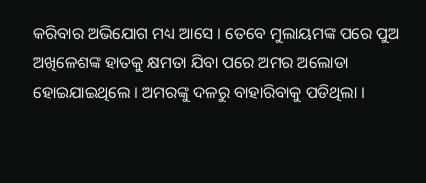କରିବାର ଅଭିଯୋଗ ମଧ୍ୟ ଆସେ । ତେବେ ମୁଲାୟମଙ୍କ ପରେ ପୁଅ ଅଖିଳେଶଙ୍କ ହାତକୁ କ୍ଷମତା ଯିବା ପରେ ଅମର ଅଲୋଡା ହୋଇଯାଇଥିଲେ । ଅମରଙ୍କୁ ଦଳରୁ ବାହାରିବାକୁ ପଡିଥିଲା ।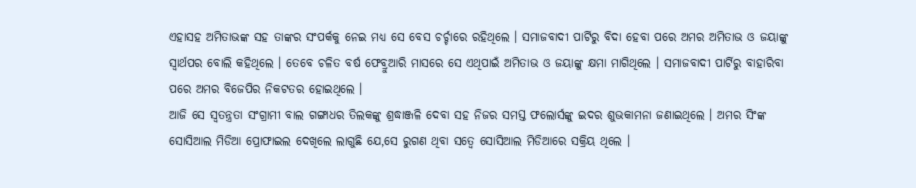ଏହାସହ ଅମିତାଭଙ୍କ ସହ ତାଙ୍କର ସଂପର୍କକୁ ନେଇ ମଧ୍ୟ ସେ ବେସ ଚର୍ଚ୍ଚାରେ ରହିଥିଲେ । ସମାଜବାଦୀ ପାର୍ଟିରୁ ବିଦା ହେବା ପରେ ଅମର ଅମିତାଭ ଓ ଜୟାଙ୍କୁ ସ୍ୱାର୍ଥପର ବୋଲି କହିଥିଲେ । ତେବେ ଚଳିତ ବର୍ଷ ଫେବ୍ରୁଆରି ମାସରେ ସେ ଏଥିପାଇଁ ଅମିତାଭ ଓ ଜୟାଙ୍କୁ କ୍ଷମା ମାଗିଥିଲେ । ସମାଜବାଦୀ ପାର୍ଟିରୁ ବାହାରିବା ପରେ ଅମର ବିଜେପିର ନିକଟତର ହୋଇଥିଲେ ।
ଆଜି ସେ ସ୍ୱତନ୍ତ୍ରତା ସଂଗ୍ରାମୀ ବାଲ ଗଙ୍ଗାଧର ତିଲକଙ୍କୁ ଶ୍ରଦ୍ଧାଞ୍ଜଳି ଦେବା ସହ ନିଜର ସମସ୍ତ ଫଲୋର୍ସଙ୍କୁ ଇଦର ଶୁଭକାମନା ଜଣାଇଥିଲେ । ଅମର ସିଂଙ୍କ ସୋସିଆଲ ମିଡିଆ ପ୍ରୋଫାଇଲ ଦେଖିଲେ ଲାଗୁଛି ଯେ,ସେ ରୁଗଣ ଥିବା ସତ୍ୱେ ସୋସିଆଲ ମିଡିଆରେ ସକ୍ରିୟ ଥିଲେ ।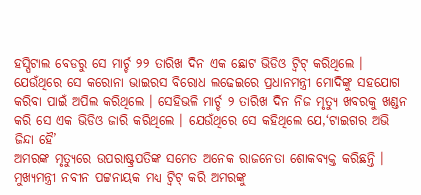ହସ୍ପିଟାଲ ବେଡରୁ ସେ ମାର୍ଚ୍ଚ ୨୨ ତାରିଖ ଦିନ ଏକ ଛୋଟ ଭିଡିଓ ଟ୍ୱିଟ୍ କରିଥିଲେ । ଯେଉଁଥିରେ ସେ କରୋନା ଭାଇରସ ବିରୋଧ ଲଢେଇରେ ପ୍ରଧାନମନ୍ତ୍ରୀ ମୋଦିଙ୍କୁ ସହଯୋଗ କରିବା ପାଇଁ ଅପିଲ କରିଥିଲେ । ସେହିଭଳି ମାର୍ଚ୍ଚ ୨ ତାରିଖ ଦିନ ନିଜ ମୃତ୍ୟୁ ଖବରକୁ ଖଣ୍ଡନ କରି ସେ ଏକ ଭିଡିଓ ଜାରି କରିଥିଲେ । ଯେଉଁଥିରେ ସେ କହିଥିଲେ ଯେ,‘ଟାଇଗର ଅଭି ଜିନ୍ଦା ହୈ’
ଅମରଙ୍କ ମୃତ୍ୟୁରେ ଉପରାଷ୍ଟ୍ରପତିଙ୍କ ସମେତ ଅନେକ ରାଜନେତା ଶୋକବ୍ୟକ୍ତ କରିଛନ୍ତି । ମୁଖ୍ୟମନ୍ତ୍ରୀ ନବୀନ ପଟ୍ଟନାୟକ ମଧ୍ୟ ଟ୍ୱିଟ୍ କରି ଅମରଙ୍କୁ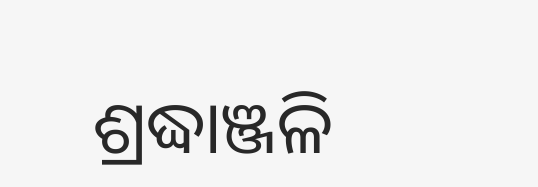ଶ୍ରଦ୍ଧାଞ୍ଜଳି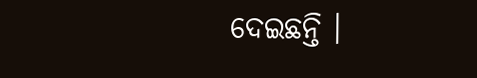ଦେଇଛନ୍ତି ।